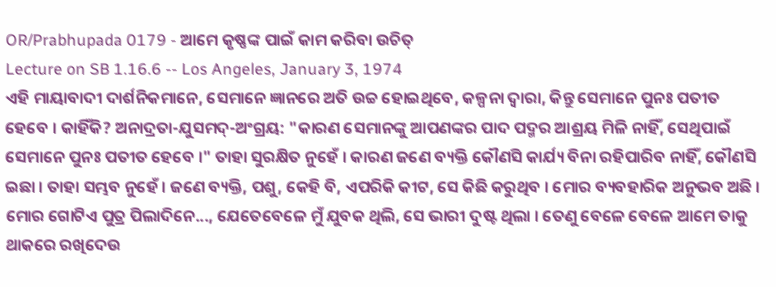OR/Prabhupada 0179 - ଆମେ କୃଷ୍ଣଙ୍କ ପାଇଁ କାମ କରିବା ଉଚିତ୍
Lecture on SB 1.16.6 -- Los Angeles, January 3, 1974
ଏହି ମାୟାବାଦୀ ଦାର୍ଶନିକମାନେ, ସେମାନେ ଜ୍ଞାନରେ ଅତି ଉଚ୍ଚ ହୋଇଥିବେ, କଳ୍ପନା ଦ୍ଵାରା, କିନ୍ତୁ ସେମାନେ ପୁନଃ ପତୀତ ହେବେ । କାହିଁକି? ଅନାଦ୍ରତା-ଯୁସମଦ୍-ଅଂଗ୍ରୟ: "କାରଣ ସେମାନଙ୍କୁ ଆପଣଙ୍କର ପାଦ ପଦ୍ମର ଆଶ୍ରୟ ମିଳି ନାହିଁ, ସେଥିପାଇଁ ସେମାନେ ପୁନଃ ପତୀତ ହେବେ ।" ତାହା ସୁରକ୍ଷିତ ନୁହେଁ । କାରଣ ଜଣେ ବ୍ୟକ୍ତି କୌଣସି କାର୍ଯ୍ୟ ବିନା ରହିପାରିବ ନାହିଁ, କୌଣସି ଇଛା । ତାହା ସମ୍ଭବ ନୁହେଁ । ଜଣେ ବ୍ୟକ୍ତି, ପଶୁ, କେହି ବି, ଏପରିକି କୀଟ, ସେ କିଛି କରୁଥିବ । ମୋର ବ୍ୟବହାରିକ ଅନୁଭବ ଅଛି । ମୋର ଗୋଟିଏ ପୁତ୍ର ପିଲାଦିନେ..., ଯେତେବେଳେ ମୁଁ ଯୁବକ ଥିଲି, ସେ ଭାରୀ ଦୁଷ୍ଟ ଥିଲା । ତେଣୁ ବେଳେ ବେଳେ ଆମେ ତାକୁ ଥାକରେ ରଖିଦେଉ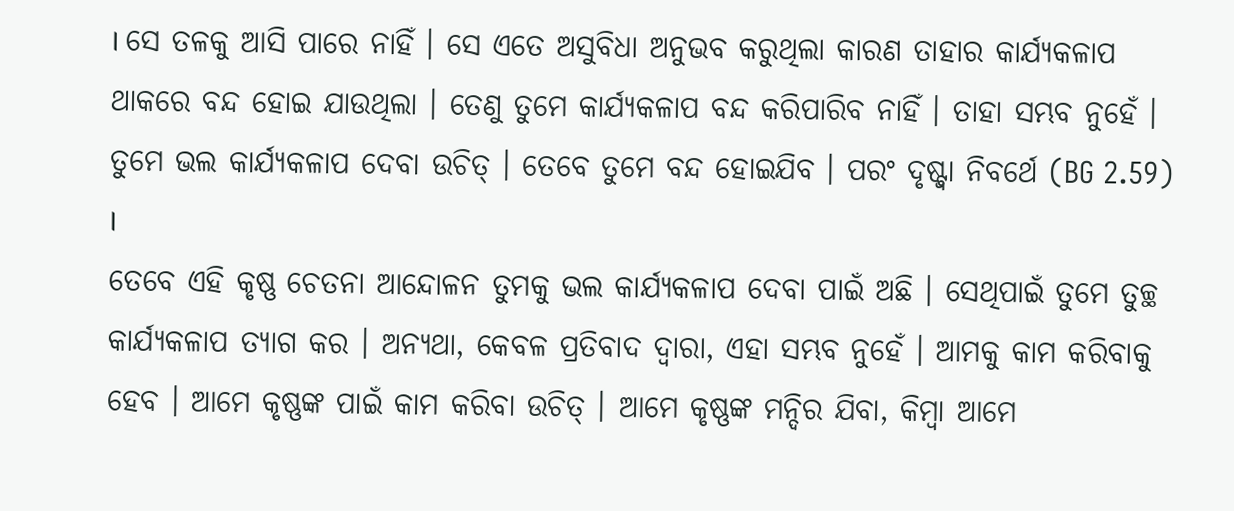। ସେ ତଳକୁ ଆସି ପାରେ ନାହିଁ । ସେ ଏତେ ଅସୁବିଧା ଅନୁଭବ କରୁଥିଲା କାରଣ ତାହାର କାର୍ଯ୍ୟକଳାପ ଥାକରେ ବନ୍ଦ ହୋଇ ଯାଉଥିଲା । ତେଣୁ ତୁମେ କାର୍ଯ୍ୟକଳାପ ବନ୍ଦ କରିପାରିବ ନାହିଁ । ତାହା ସମ୍ଭବ ନୁହେଁ । ତୁମେ ଭଲ କାର୍ଯ୍ୟକଳାପ ଦେବା ଉଚିତ୍ । ତେବେ ତୁମେ ବନ୍ଦ ହୋଇଯିବ । ପରଂ ଦୃଷ୍ଟ୍ଵା ନିବର୍ଥେ (BG 2.59) ।
ତେବେ ଏହି କୃଷ୍ଣ ଚେତନା ଆନ୍ଦୋଳନ ତୁମକୁ ଭଲ କାର୍ଯ୍ୟକଳାପ ଦେବା ପାଇଁ ଅଛି । ସେଥିପାଇଁ ତୁମେ ତୁଚ୍ଛ କାର୍ଯ୍ୟକଳାପ ତ୍ୟାଗ କର । ଅନ୍ୟଥା, କେବଳ ପ୍ରତିବାଦ ଦ୍ଵାରା, ଏହା ସମ୍ଭବ ନୁହେଁ । ଆମକୁ କାମ କରିବାକୁ ହେବ । ଆମେ କୃଷ୍ଣଙ୍କ ପାଇଁ କାମ କରିବା ଉଚିତ୍ । ଆମେ କୃଷ୍ଣଙ୍କ ମନ୍ଦିର ଯିବା, କିମ୍ଵା ଆମେ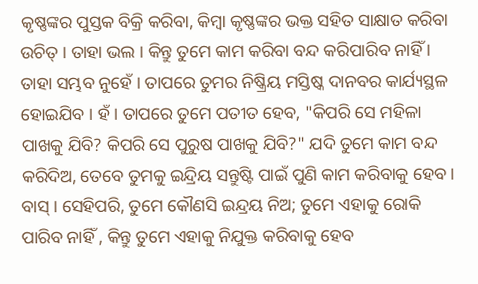କୃଷ୍ଣଙ୍କର ପୁସ୍ତକ ବିକ୍ରି କରିବା, କିମ୍ଵା କୃଷ୍ଣଙ୍କର ଭକ୍ତ ସହିତ ସାକ୍ଷାତ କରିବା ଉଚିତ୍ । ତାହା ଭଲ । କିନ୍ତୁ ତୁମେ କାମ କରିବା ବନ୍ଦ କରିପାରିବ ନାହିଁ । ତାହା ସମ୍ଭବ ନୁହେଁ । ତାପରେ ତୁମର ନିଷ୍କ୍ରିୟ ମସ୍ତିଷ୍କ ଦାନବର କାର୍ଯ୍ୟସ୍ଥଳ ହୋଇଯିବ । ହଁ । ତାପରେ ତୁମେ ପତୀତ ହେବ, "କିପରି ସେ ମହିଳା ପାଖକୁ ଯିବି? କିପରି ସେ ପୁରୁଷ ପାଖକୁ ଯିବି?" ଯଦି ତୁମେ କାମ ବନ୍ଦ କରିଦିଅ, ତେବେ ତୁମକୁ ଇନ୍ଦ୍ରିୟ ସନ୍ତୁଷ୍ଟି ପାଇଁ ପୁଣି କାମ କରିବାକୁ ହେବ । ବାସ୍ । ସେହିପରି, ତୁମେ କୌଣସି ଇନ୍ଦ୍ରୟ ନିଅ; ତୁମେ ଏହାକୁ ରୋକି ପାରିବ ନାହିଁ , କିନ୍ତୁ ତୁମେ ଏହାକୁ ନିଯୁକ୍ତ କରିବାକୁ ହେବ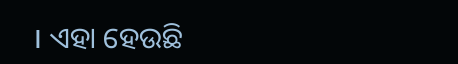। ଏହା ହେଉଛି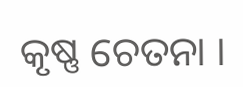କୃଷ୍ଣ ଚେତନା ।